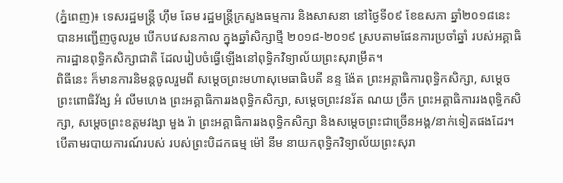(ភ្នំពេញ)៖ ទេសរដ្ឋមន្រ្តី ហ៊ឹម ឆែម រដ្ឋមន្ត្រីក្រសួងធម្មការ និងសាសនា នៅថ្ងៃទី០៩ ខែឧសភា ឆ្នាំ២០១៨នេះ បានអញ្ជើញចូលរួម បើកបវេសនកាល ក្នុងឆ្នាំសិក្សាថ្មី ២០១៨-២០១៩ ស្របតាមផែនការប្រចាំឆ្នាំ របស់អគ្គាធិការដ្ឋានពុទ្ធិកសិក្សាជាតិ ដែលរៀបចំធ្វើឡើងនៅពុទ្ធិកវិទ្យាល័យព្រះសុរាម្រឹត។
ពិធីនេះ ក៏មានការនិមន្ដចូលរួមពី សម្តេចព្រះមហាសុមេធាធិបតី នន្ទ ង៉ែត ព្រះអគ្គាធិការពុទ្ធិកសិក្សា, សម្តេចព្រះពោធិវ័ង្ស អំ លីមហេង ព្រះអគ្គាធិការរងពុទ្ធិកសិក្សា, សម្តេចព្រះវនរ័ត ណយ ច្រឹក ព្រះអគ្គាធិការរងពុទ្ធិកសិក្សា, សម្តេចព្រះឧត្តមវង្សា មួង រ៉ា ព្រះអគ្គាធិការរងពុទ្ធិកសិក្សា និងសម្ដេចព្រះជាច្រើនអង្គ/នាក់ទៀតផងដែរ។
បើតាមរបាយការណ៍របស់ របស់ព្រះបិដកធម្ម ម៉ៅ នីម នាយកពុទ្ធិកវិទ្យាល័យព្រះសុរា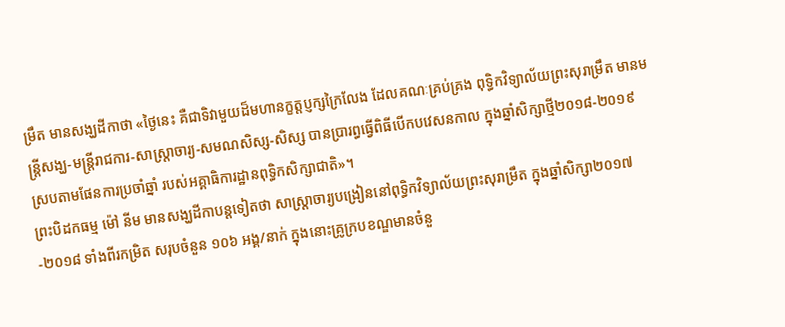ម្រឹត មានសង្ឃដីកាថា «ថ្ងៃនេះ គឺជាទិវាមួយដ៏មហានក្ខត្តប្ញក្សក្រៃលែង ដែលគណៈគ្រប់គ្រង ពុទ្ធិកវិទ្យាល័យព្រះសុរាម្រឹត មានមន្ត្រីសង្ឃ-មន្ត្រីរាជការ-សាស្រ្តាចារ្យ-សមណសិស្ស-សិស្ស បានប្រារព្ធធ្វើពិធីបើកបវេសនកាល ក្នុងឆ្នាំសិក្សាថ្មី២០១៨-២០១៩ ស្របតាមផែនការប្រចាំឆ្នាំ របស់អគ្គាធិការដ្ឋានពុទ្ធិកសិក្សាជាតិ»។
ព្រះបិដកធម្ម ម៉ៅ នីម មានសង្ឃដីកាបន្ដទៀតថា សាស្ត្រាចារ្យបង្រៀននៅពុទ្ធិកវិទ្យាល័យព្រះសុរាម្រឹត ក្នុងឆ្នាំសិក្សា២០១៧-២០១៨ ទាំងពីរកម្រិត សរុបចំនួន ១០៦ អង្គ/នាក់ ក្នុងនោះគ្រូក្របខណ្ឌមានចំនួ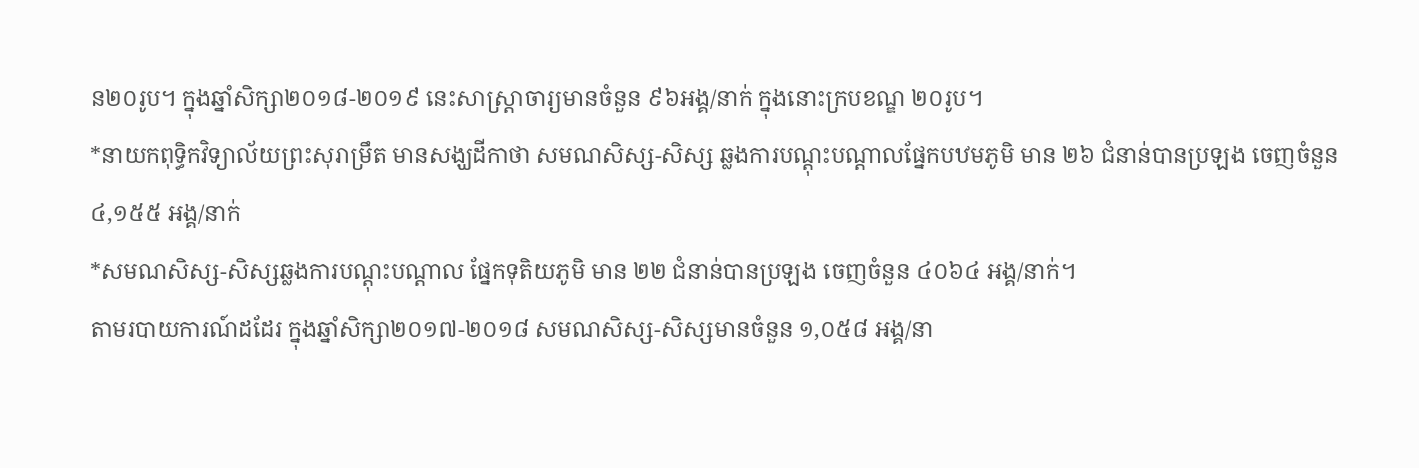ន២០រូប។ ក្នុងឆ្នាំសិក្សា២០១៨-២០១៩ នេះសាស្ត្រាចារ្យមានចំនួន ៩៦អង្គ/នាក់ ក្នុងនោះក្របខណ្ឌ ២០រូប។
*នាយកពុទ្ធិកវិទ្យាល័យព្រះសុរាម្រឹត មានសង្ឃដីកាថា សមណសិស្ស-សិស្ស ឆ្លងការបណ្តុះបណ្តាលផ្នែកបឋមភូមិ មាន ២៦ ជំនាន់បានប្រឡង ចេញចំនួន ៤,១៥៥ អង្គ/នាក់
*សមណសិស្ស-សិស្សឆ្លងការបណ្តុះបណ្តាល ផ្នែកទុតិយភូមិ មាន ២២ ជំនាន់បានប្រឡង ចេញចំនួន ៤០៦៤ អង្គ/នាក់។
តាមរបាយការណ៍ដដែរ ក្នុងឆ្នាំសិក្សា២០១៧-២០១៨ សមណសិស្ស-សិស្សមានចំនួន ១,០៥៨ អង្គ/នា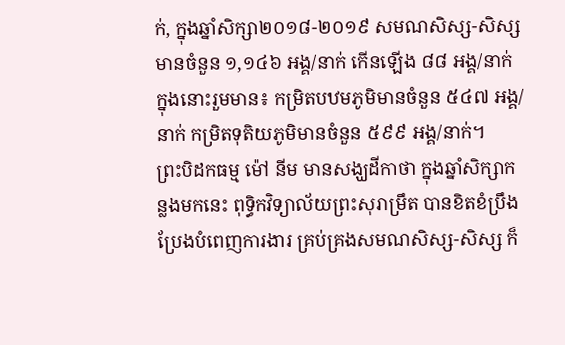ក់, ក្នុងឆ្នាំសិក្សា២០១៨-២០១៩ សមណសិស្ស-សិស្សមានចំនួន ១,១៤៦ អង្គ/នាក់ កើនឡើង ៨៨ អង្គ/នាក់ ក្នុងនោះរួមមាន៖ កម្រិតបឋមភូមិមានចំនួន ៥៤៧ អង្គ/នាក់ កម្រិតទុតិយភូមិមានចំនួន ៥៩៩ អង្គ/នាក់។
ព្រះបិដកធម្ម ម៉ៅ នីម មានសង្ឃដីកាថា ក្នុងឆ្នាំសិក្សាកន្លងមកនេះ ពុទ្ធិកវិទ្យាល័យព្រះសុរាម្រឹត បានខិតខំប្រឹងប្រែងបំពេញការងារ គ្រប់គ្រងសមណសិស្ស-សិស្ស ក៏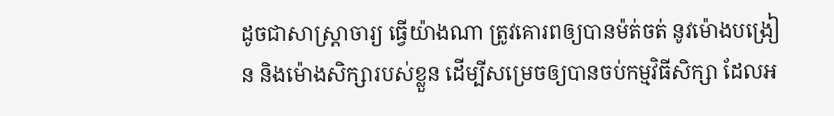ដូចជាសាស្ត្រាចារ្យ ធ្វើយ៉ាងណា ត្រូវគោរពឲ្យបានម៉ត់ចត់ នូវម៉ោងបង្រៀន និងម៉ោងសិក្សារបស់ខ្លួន ដើម្បីសម្រេចឲ្យបានចប់កម្មវិធីសិក្សា ដែលអ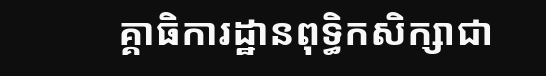គ្គាធិការដ្ឋានពុទ្ធិកសិក្សាជា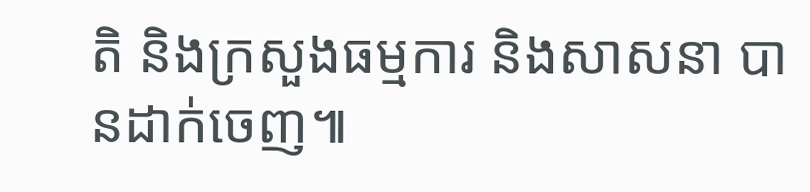តិ និងក្រសួងធម្មការ និងសាសនា បានដាក់ចេញ៕